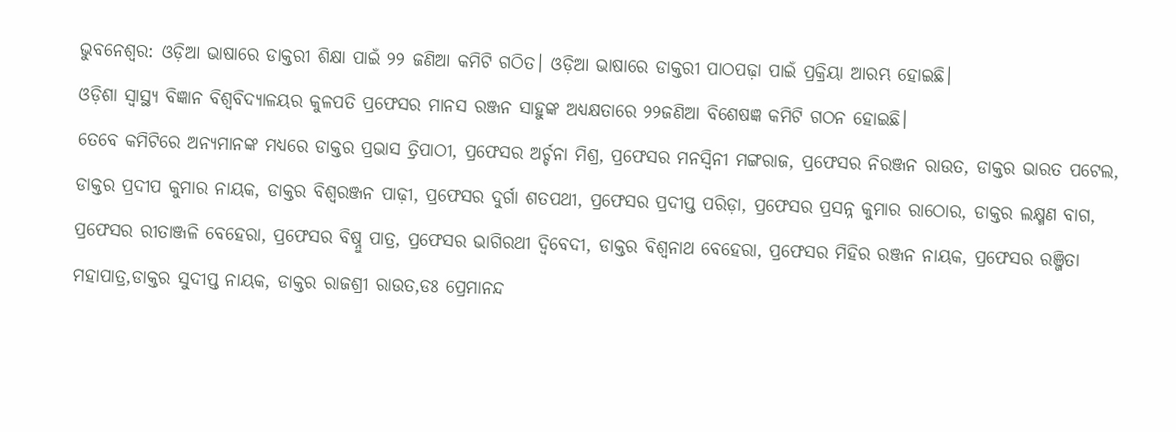ଭୁବନେଶ୍ୱର: ଓଡ଼ିଆ ଭାଷାରେ ଡାକ୍ତରୀ ଶିକ୍ଷା ପାଇଁ ୨୨ ଜଣିଆ କମିଟି ଗଠିତ। ଓଡ଼ିଆ ଭାଷାରେ ଡାକ୍ତରୀ ପାଠପଢ଼ା ପାଇଁ ପ୍ରକ୍ରିୟା ଆରମ୍ଭ ହୋଇଛି।
ଓଡ଼ିଶା ସ୍ୱାସ୍ଥ୍ୟ ବିଜ୍ଞାନ ବିଶ୍ୱବିଦ୍ୟାଳୟର କୁଳପତି ପ୍ରଫେସର ମାନସ ରଞ୍ଜନ ସାହୁଙ୍କ ଅଧ୍ୟକ୍ଷତାରେ ୨୨ଜଣିଆ ବିଶେଷଜ୍ଞ କମିଟି ଗଠନ ହୋଇଛି।
ତେବେ କମିଟିରେ ଅନ୍ୟମାନଙ୍କ ମଧ୍ୟରେ ଡାକ୍ତର ପ୍ରଭାସ ତ୍ରିପାଠୀ, ପ୍ରଫେସର ଅର୍ଚ୍ଚନା ମିଶ୍ର, ପ୍ରଫେସର ମନସ୍ୱିନୀ ମଙ୍ଗରାଜ, ପ୍ରଫେସର ନିରଞ୍ଜନ ରାଉତ, ଡାକ୍ତର ଭାରତ ପଟେଲ, ଡାକ୍ତର ପ୍ରଦୀପ କୁମାର ନାୟକ, ଡାକ୍ତର ବିଶ୍ୱରଞ୍ଜନ ପାଢ଼ୀ, ପ୍ରଫେସର ଦୁର୍ଗା ଶତପଥୀ, ପ୍ରଫେସର ପ୍ରଦୀପ୍ତ ପରିଡ଼ା, ପ୍ରଫେସର ପ୍ରସନ୍ନ କୁମାର ରାଠୋର, ଡାକ୍ତର ଲକ୍ଷ୍ମଣ ବାଗ, ପ୍ରଫେସର ରୀତାଞ୍ଜଳି ବେହେରା, ପ୍ରଫେସର ବିଷ୍ନୁ ପାତ୍ର, ପ୍ରଫେସର ଭାଗିରଥୀ ଦ୍ୱିବେଦୀ, ଡାକ୍ତର ବିଶ୍ୱନାଥ ବେହେରା, ପ୍ରଫେସର ମିହିର ରଞ୍ଜନ ନାୟକ, ପ୍ରଫେସର ରଞ୍ଜିତା ମହାପାତ୍ର,ଡାକ୍ତର ସୁଦୀପ୍ତ ନାୟକ, ଡାକ୍ତର ରାଜଶ୍ରୀ ରାଉତ,ଡଃ ପ୍ରେମାନନ୍ଦ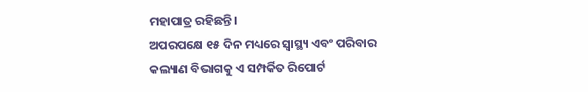ମହାପାତ୍ର ରହିଛନ୍ତି।
ଅପରପକ୍ଷେ ୧୫ ଦିନ ମଧ୍ୟରେ ସ୍ୱାସ୍ଥ୍ୟ ଏବଂ ପରିବାର କଲ୍ୟାଣ ବିଭାଗକୁ ଏ ସମ୍ପର୍କିତ ରିପୋର୍ଟ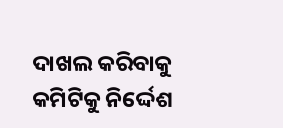ଦାଖଲ କରିବାକୁ କମିଟିକୁ ନିର୍ଦ୍ଦେଶ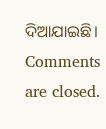ଦିଆଯାଇଛି।
Comments are closed.